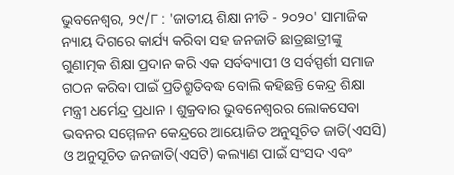ଭୁବନେଶ୍ୱର, ୨୯/୮ : 'ଜାତୀୟ ଶିକ୍ଷା ନୀତି - ୨୦୨୦' ସାମାଜିକ ନ୍ୟାୟ ଦିଗରେ କାର୍ଯ୍ୟ କରିବା ସହ ଜନଜାତି ଛାତ୍ରଛାତ୍ରୀଙ୍କୁ ଗୁଣାତ୍ମକ ଶିକ୍ଷା ପ୍ରଦାନ କରି ଏକ ସର୍ବବ୍ୟାପୀ ଓ ସର୍ବସ୍ପର୍ଶୀ ସମାଜ ଗଠନ କରିବା ପାଇଁ ପ୍ରତିଶ୍ରୁତିବଦ୍ଧ ବୋଲି କହିଛନ୍ତି କେନ୍ଦ୍ର ଶିକ୍ଷା ମନ୍ତ୍ରୀ ଧର୍ମେନ୍ଦ୍ର ପ୍ରଧାନ । ଶୁକ୍ରବାର ଭୁବନେଶ୍ୱରର ଲୋକସେବା ଭବନର ସମ୍ମେଳନ କେନ୍ଦ୍ରରେ ଆୟୋଜିତ ଅନୁସୂଚିତ ଜାତି(ଏସସି) ଓ ଅନୁସୂଚିତ ଜନଜାତି(ଏସଟି) କଲ୍ୟାଣ ପାଇଁ ସଂସଦ ଏବଂ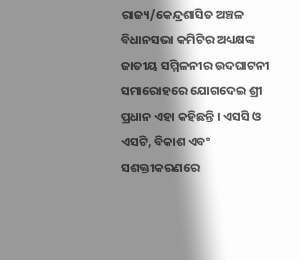ରାଜ୍ୟ/କେନ୍ଦ୍ରଶାସିତ ଅଞ୍ଚଳ ବିଧାନସଭା କମିଟିର ଅଧ୍ୟକ୍ଷଙ୍କ ଜାତୀୟ ସମ୍ମିଳନୀର ଉଦଘାଟନୀ ସମାରୋହରେ ଯୋଗଦେଇ ଶ୍ରୀ ପ୍ରଧାନ ଏହା କହିଛନ୍ତି । ଏସସି ଓ ଏସଟି, ବିକାଶ ଏବଂ ସଶକ୍ତୀକରଣରେ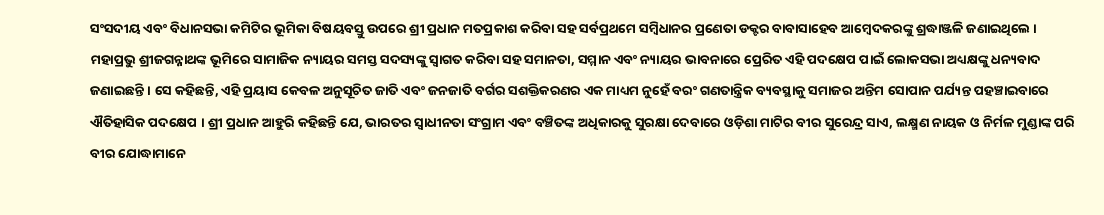ସଂସଦୀୟ ଏବଂ ବିଧାନସଭା କମିଟିର ଭୂମିକା ବିଷୟବସ୍ତୁ ଉପରେ ଶ୍ରୀ ପ୍ରଧାନ ମତପ୍ରକାଶ କରିବା ସହ ସର୍ବପ୍ରଥମେ ସମ୍ବିଧାନର ପ୍ରଣେତା ଡକ୍ଟର ବାବାସାହେବ ଆମ୍ବେଦକରଙ୍କୁ ଶ୍ରଦ୍ଧାଞ୍ଜଳି ଜଣାଇଥିଲେ ।
ମହାପ୍ରଭୁ ଶ୍ରୀଜଗନ୍ନାଥଙ୍କ ଭୂମିରେ ସାମାଜିକ ନ୍ୟାୟର ସମସ୍ତ ସଦସ୍ୟଙ୍କୁ ସ୍ୱାଗତ କରିବା ସହ ସମାନତା, ସମ୍ମାନ ଏବଂ ନ୍ୟାୟର ଭାବନାରେ ପ୍ରେରିତ ଏହି ପଦକ୍ଷେପ ପାଇଁ ଲୋକସଭା ଅଧ୍ୟକ୍ଷଙ୍କୁ ଧନ୍ୟବାଦ ଜଣାଇଛନ୍ତି । ସେ କହିଛନ୍ତି, ଏହି ପ୍ରୟାସ କେବଳ ଅନୁସୂଚିତ ଜାତି ଏବଂ ଜନଜାତି ବର୍ଗର ସଶକ୍ତିକରଣର ଏକ ମାଧ୍ୟମ ନୁହେଁ ବରଂ ଗଣତାନ୍ତ୍ରିକ ବ୍ୟବସ୍ଥାକୁ ସମାଜର ଅନ୍ତିମ ସୋପାନ ପର୍ଯ୍ୟନ୍ତ ପହଞ୍ଚାଇବାରେ ଐତିହାସିକ ପଦକ୍ଷେପ । ଶ୍ରୀ ପ୍ରଧାନ ଆହୁରି କହିଛନ୍ତି ଯେ, ଭାରତର ସ୍ୱାଧୀନତା ସଂଗ୍ରାମ ଏବଂ ବଞ୍ଚିତଙ୍କ ଅଧିକାରକୁ ସୁରକ୍ଷା ଦେବାରେ ଓଡ଼ିଶା ମାଟିର ବୀର ସୁରେନ୍ଦ୍ର ସାଏ, ଲକ୍ଷ୍ମଣ ନାୟକ ଓ ନିର୍ମଳ ମୁଣ୍ଡାଙ୍କ ପରି ବୀର ଯୋଦ୍ଧାମାନେ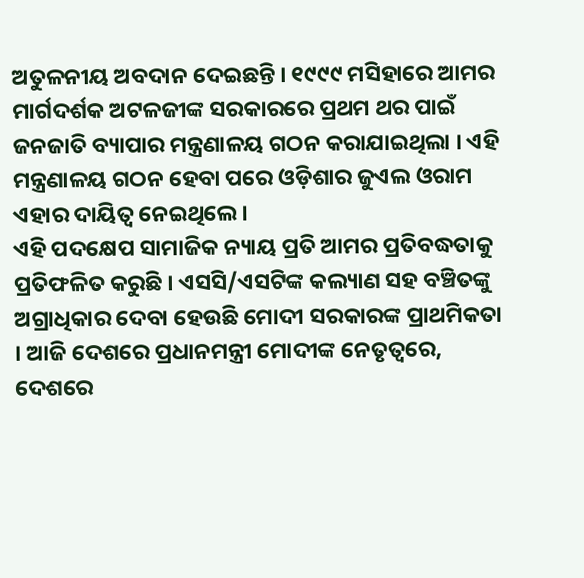ଅତୁଳନୀୟ ଅବଦାନ ଦେଇଛନ୍ତି । ୧୯୯୯ ମସିହାରେ ଆମର ମାର୍ଗଦର୍ଶକ ଅଟଳଜୀଙ୍କ ସରକାରରେ ପ୍ରଥମ ଥର ପାଇଁ ଜନଜାତି ବ୍ୟାପାର ମନ୍ତ୍ରଣାଳୟ ଗଠନ କରାଯାଇଥିଲା । ଏହି ମନ୍ତ୍ରଣାଳୟ ଗଠନ ହେବା ପରେ ଓଡ଼ିଶାର ଜୁଏଲ ଓରାମ ଏହାର ଦାୟିତ୍ୱ ନେଇଥିଲେ ।
ଏହି ପଦକ୍ଷେପ ସାମାଜିକ ନ୍ୟାୟ ପ୍ରତି ଆମର ପ୍ରତିବଦ୍ଧତାକୁ ପ୍ରତିଫଳିତ କରୁଛି । ଏସସି/ଏସଟିଙ୍କ କଲ୍ୟାଣ ସହ ବଞ୍ଚିତଙ୍କୁ ଅଗ୍ରାଧିକାର ଦେବା ହେଉଛି ମୋଦୀ ସରକାରଙ୍କ ପ୍ରାଥମିକତା । ଆଜି ଦେଶରେ ପ୍ରଧାନମନ୍ତ୍ରୀ ମୋଦୀଙ୍କ ନେତୃତ୍ୱରେ, ଦେଶରେ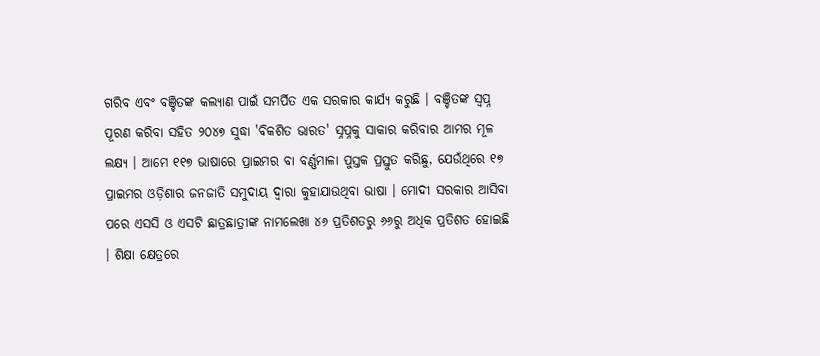ଗରିବ ଏବଂ ବଞ୍ଚିତଙ୍କ କଲ୍ୟାଣ ପାଇଁ ସମର୍ପିତ ଏକ ସରକାର କାର୍ଯ୍ୟ କରୁଛି । ବଞ୍ଚିତଙ୍କ ସ୍ୱପ୍ନ ପୂରଣ କରିବା ସହିତ ୨୦୪୭ ସୁଦ୍ଧା 'ବିକଶିତ ଭାରତ' ସ୍ନପ୍ନକୁ ସାକାର କରିବାର ଆମର ମୂଳ ଲକ୍ଷ୍ୟ । ଆମେ ୧୧୭ ଭାଷାରେ ପ୍ରାଇମର ବା ବର୍ଣ୍ଣମାଳା ପୁସ୍ତକ ପ୍ରସ୍ତୁତ କରିଛୁ, ଯେଉଁଥିରେ ୧୭ ପ୍ରାଇମର ଓଡ଼ିଶାର ଜନଜାତି ସମୁଦାୟ ଦ୍ୱାରା କୁହାଯାଉଥିବା ଭାଷା । ମୋଦୀ ସରକାର ଆସିବା ପରେ ଏସସି ଓ ଏସଟି ଛାତ୍ରଛାତ୍ରୀଙ୍କ ନାମଲେଖା ୪୬ ପ୍ରତିଶତରୁ ୬୬ରୁ ଅଧିକ ପ୍ରତିଶତ ହୋଇଛି । ଶିକ୍ଷା କ୍ଷେତ୍ରରେ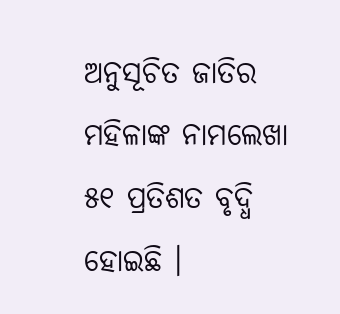ଅନୁସୂଚିତ ଜାତିର ମହିଳାଙ୍କ ନାମଲେଖା ୫୧ ପ୍ରତିଶତ ବୃଦ୍ଧି ହୋଇଛି ।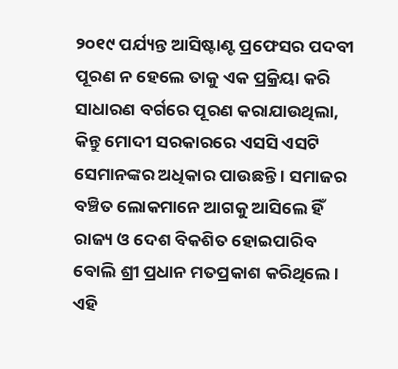୨୦୧୯ ପର୍ଯ୍ୟନ୍ତ ଆସିଷ୍ଟାଣ୍ଟ ପ୍ରଫେସର ପଦବୀ ପୂରଣ ନ ହେଲେ ତାକୁ ଏକ ପ୍ରକ୍ରିୟା କରି ସାଧାରଣ ବର୍ଗରେ ପୂରଣ କରାଯାଉଥିଲା, କିନ୍ତୁ ମୋଦୀ ସରକାରରେ ଏସସି ଏସଟି ସେମାନଙ୍କର ଅଧିକାର ପାଉଛନ୍ତି । ସମାଜର ବଞ୍ଚିତ ଲୋକମାନେ ଆଗକୁ ଆସିଲେ ହିଁ ରାଜ୍ୟ ଓ ଦେଶ ବିକଶିତ ହୋଇପାରିବ ବୋଲି ଶ୍ରୀ ପ୍ରଧାନ ମତପ୍ରକାଶ କରିଥିଲେ ।
ଏହି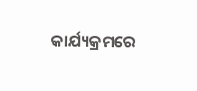କାର୍ଯ୍ୟକ୍ରମରେ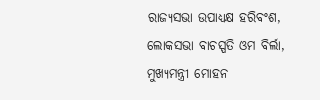ରାଜ୍ୟସଭା ଉପାଧ୍ୟକ୍ଷ ହରିବଂଶ, ଲୋକସଭା ବାଚସ୍ପତି ଓମ ବିର୍ଲା, ମୁଖ୍ୟମନ୍ତ୍ରୀ ମୋହନ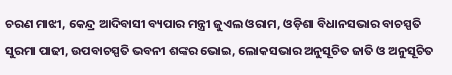ଚରଣ ମାଝୀ, କେନ୍ଦ୍ର ଆଦିବାସୀ ବ୍ୟପାର ମନ୍ତ୍ରୀ ଜୁଏଲ ଓରାମ, ଓଡ଼ିଶା ବିଧାନସଭାର ବାଚସ୍ପତି ସୁରମା ପାଢୀ, ଉପବାଚସ୍ପତି ଭବନୀ ଶଙ୍କର ଭୋଇ, ଲୋକସଭାର ଅନୁସୂଚିତ ଜାତି ଓ ଅନୁସୂଚିତ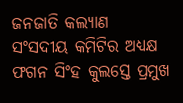ଜନଜାତି କଲ୍ୟାଣ ସଂସଦୀୟ କମିଟିର ଅଧ୍ୟକ୍ଷ ଫଗନ ସିଂହ କୁଲସ୍ତେ ପ୍ରମୁଖ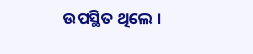ଉପସ୍ଥିତ ଥିଲେ ।